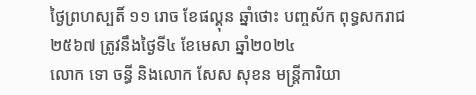ថ្ងៃព្រហស្បតិ៍ ១១ រោច ខែផល្គុន ឆ្នាំថោះ បញ្ចស័ក ពុទ្ធសករាជ ២៥៦៧ ត្រូវនឹងថ្ងៃទី៤ ខែមេសា ឆ្នាំ២០២៤
លោក ទោ ចន្ធី និងលោក សែស សុខន មន្រ្តីការិយា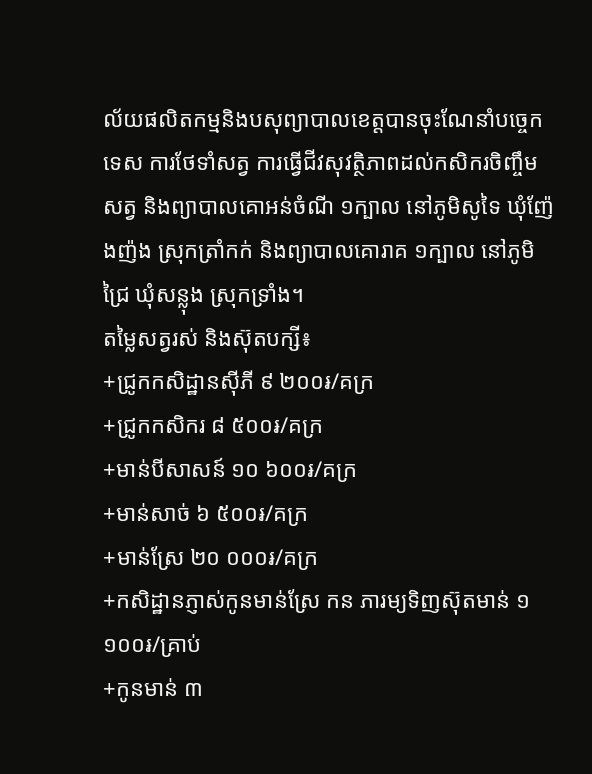ល័យផលិតកម្មនិងបសុព្យាបាលខេត្តបានចុះណែនាំបច្ចេកទេស ការថែទាំសត្វ ការធ្វេីជីវសុវត្ថិភាពដល់កសិករចិញ្ចឹមសត្វ និងព្យាបាលគោអន់ចំណី ១ក្បាល នៅភូមិសូទៃ ឃុំញ៉ែងញ៉ង ស្រុកត្រាំកក់ និងព្យាបាលគោរាគ ១ក្បាល នៅភូមិជ្រៃ ឃុំសន្លុង ស្រុកទ្រាំង។
តម្លៃសត្វរស់ និងស៊ុតបក្សី៖
+ជ្រូកកសិដ្ឋានសុីភី ៩ ២០០៛/គក្រ
+ជ្រូកកសិករ ៨ ៥០០៛/គក្រ
+មាន់បីសាសន៍ ១០ ៦០០៛/គក្រ
+មាន់សាច់ ៦ ៥០០៛/គក្រ
+មាន់ស្រែ ២០ ០០០៛/គក្រ
+កសិដ្ឋានភ្ញាស់កូនមាន់ស្រែ កន ភារម្យទិញស៊ុតមាន់ ១ ១០០៛/គ្រាប់
+កូនមាន់ ៣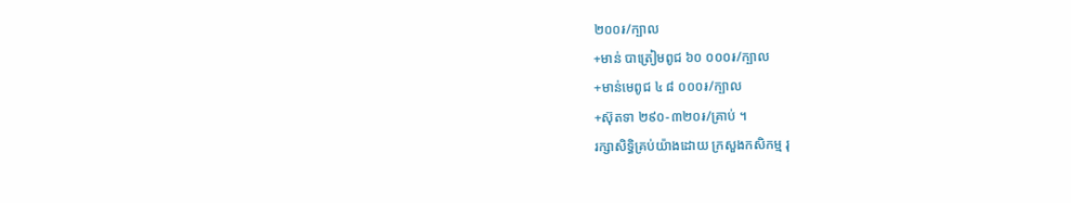២០០៛/ក្បាល
+មាន់ បាត្រៀមពូជ ៦០ ០០០៛/ក្បាល
+មាន់មេពូជ ៤ ៨ ០០០៛/ក្បាល
+ស៊ុតទា ២៩០-៣២០៛/គ្រាប់ ។
រក្សាសិទិ្ធគ្រប់យ៉ាងដោយ ក្រសួងកសិកម្ម រុ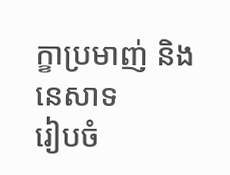ក្ខាប្រមាញ់ និងនេសាទ
រៀបចំ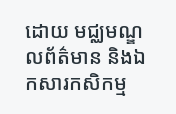ដោយ មជ្ឈមណ្ឌលព័ត៌មាន និងឯកសារកសិកម្ម